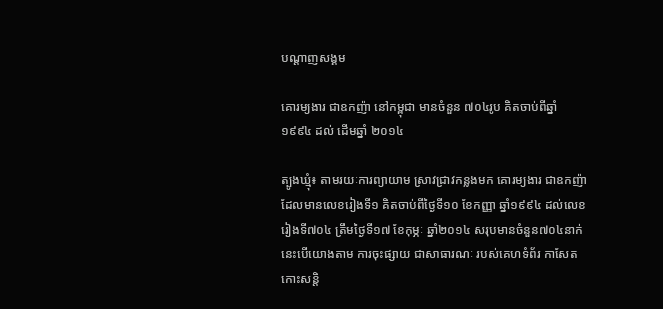បណ្តាញសង្គម

គោរម្យងារ ជាឧកញ៉ា នៅកម្ពុជា មានចំនួន ៧០៤រូប គិតចាប់ពីឆ្នាំ ១៩៩៤ ដល់ ដើមឆ្នាំ ២០១៤

ត្បូងឃ្មុំ៖ តាមរយៈការព្យាយាម ស្រាវជ្រាវកន្លងមក គោរម្យងារ ជាឧកញ៉ា ដែលមានលេខរៀងទី១ គិតចាប់ពីថ្ងៃទី១០ ខែកញ្ញា ឆ្នាំ១៩៩៤ ដល់លេខរៀងទី៧០៤ ត្រឹមថ្ងៃទី១៧ ខែកុម្ភៈ ឆ្នាំ២០១៤ សរុបមានចំនួន៧០៤នាក់ នេះបើយោងតាម ការចុះផ្សាយ ជាសាធារណៈ របស់គេហទំព័រ កាសែតកោះសន្តិ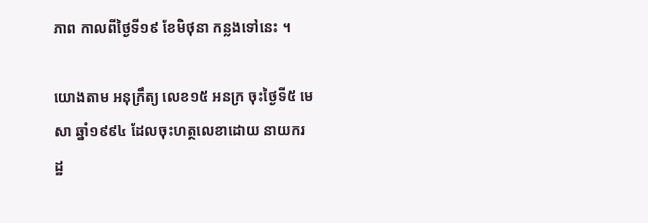ភាព កាលពីថ្ងៃទី១៩ ខែមិថុនា កន្លងទៅនេះ ។

យោងតាម អនុក្រឹត្យ លេខ១៥ អនក្រ ចុះថ្ងៃទី៥ មេសា ឆ្នាំ១៩៩៤ ដែលចុះហត្ថលេខាដោយ នាយករដ្ឋ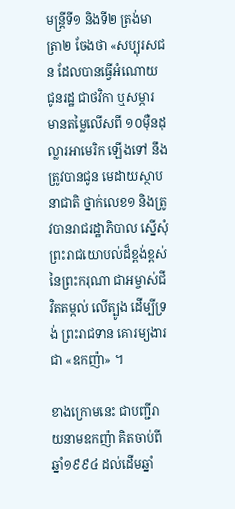មន្ត្រីទី១ និងទី២ ត្រង់មាត្រា២ ចែងថា «សប្បុរសជន ដែលបានធ្វើអំណោយ ជូនរដ្ឋ ជាថវិកា ឬសម្ភារ មានតម្លៃលើសពី ១០មុឺនដុល្លារអាមេរិក ឡើងទៅ នឹងត្រូវបានជូន មេដាយស្ថាបនាជាតិ ថ្នាក់លេខ១ និងត្រូវបានរាជរដ្ឋាភិបាល ស្នើសុំព្រះរាជយោបល់ដ៏ខ្ពង់ខ្ពស់ នៃព្រះករុណា ជាអម្ចាស់ជីវិតតម្កល់ លើត្បូង ដើម្បីទ្រង់ ព្រះរាជទាន គោរម្យងារជា «ឧកញ៉ា» ។

ខាងក្រោមនេះ ជាបញ្ជីរាយនាមឧកញ៉ា គិតចាប់ពីឆ្នាំ១៩៩៤ ដល់ដើមឆ្នាំ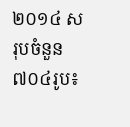២០១៤ សរុបចំនួន ៧០៤រូប៖